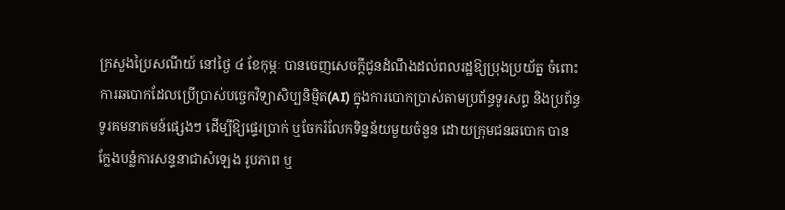ក្រសួងប្រៃសណីយ៍ នៅថ្ងៃ ៤ ខែកុម្ភៈ បានចេញសេចក្ដីជូនដំណឹងដល់ពលរដ្ឋឱ្យប្រុងប្រយ័ត្ន ចំពោះការឆបោកដែលប្រើប្រាស់បច្ចេកវិទ្យាសិប្បនិម្មិត(AI) ក្នុងការបោកប្រាស់តាមប្រព័ន្ធទូរសព្ទ និងប្រព័ន្ធទូរគមនាគមន៍ផ្សេងៗ ដើម្បីឱ្យផ្ទេរប្រាក់ ឬចែករំលែកទិន្នន័យមួយចំនួន ដោយក្រុមជនឆបោក បានក្លែងបន្លំការសន្ទនាជាសំឡេង រូបភាព ឬ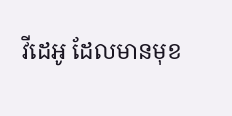វីដេអូ ដែលមានមុខ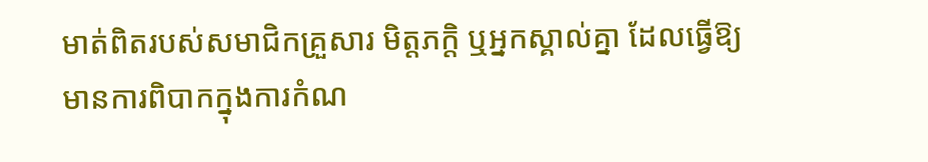មាត់ពិតរបស់សមាជិកគ្រួសារ មិត្តភក្តិ ឬអ្នកស្គាល់គ្នា ដែលធ្វើឱ្យមានការពិបាកក្នុងការកំណ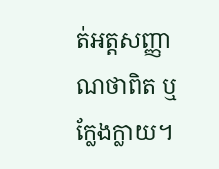ត់អត្តសញ្ញាណថាពិត ឬក្លែងក្លាយ។